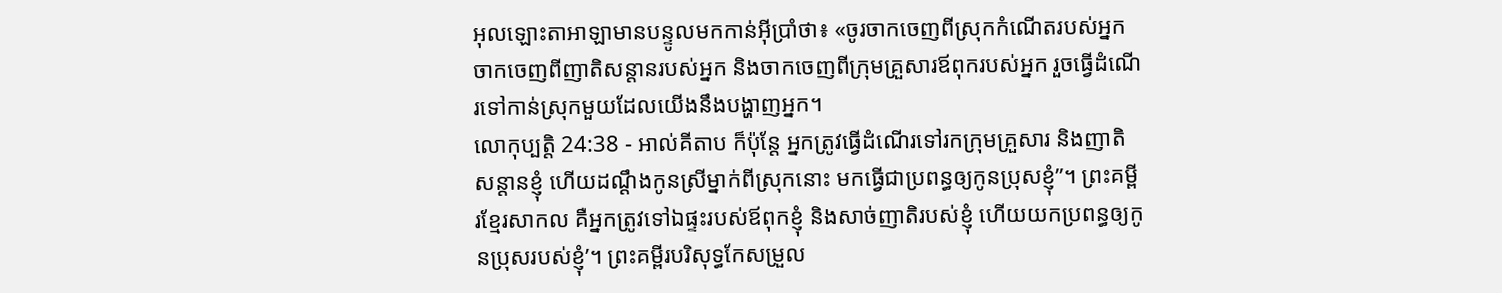អុលឡោះតាអាឡាមានបន្ទូលមកកាន់អ៊ីប្រាំថា៖ «ចូរចាកចេញពីស្រុកកំណើតរបស់អ្នក ចាកចេញពីញាតិសន្តានរបស់អ្នក និងចាកចេញពីក្រុមគ្រួសារឪពុករបស់អ្នក រួចធ្វើដំណើរទៅកាន់ស្រុកមួយដែលយើងនឹងបង្ហាញអ្នក។
លោកុប្បត្តិ 24:38 - អាល់គីតាប ក៏ប៉ុន្តែ អ្នកត្រូវធ្វើដំណើរទៅរកក្រុមគ្រួសារ និងញាតិសន្តានខ្ញុំ ហើយដណ្តឹងកូនស្រីម្នាក់ពីស្រុកនោះ មកធ្វើជាប្រពន្ធឲ្យកូនប្រុសខ្ញុំ”។ ព្រះគម្ពីរខ្មែរសាកល គឺអ្នកត្រូវទៅឯផ្ទះរបស់ឪពុកខ្ញុំ និងសាច់ញាតិរបស់ខ្ញុំ ហើយយកប្រពន្ធឲ្យកូនប្រុសរបស់ខ្ញុំ’។ ព្រះគម្ពីរបរិសុទ្ធកែសម្រួល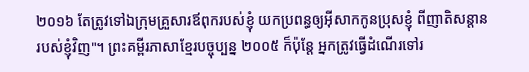២០១៦ តែត្រូវទៅឯក្រុមគ្រួសារឪពុករបស់ខ្ញុំ យកប្រពន្ធឲ្យអ៊ីសាកកូនប្រុសខ្ញុំ ពីញាតិសន្តានរបស់ខ្ញុំវិញ"។ ព្រះគម្ពីរភាសាខ្មែរបច្ចុប្បន្ន ២០០៥ ក៏ប៉ុន្តែ អ្នកត្រូវធ្វើដំណើរទៅរ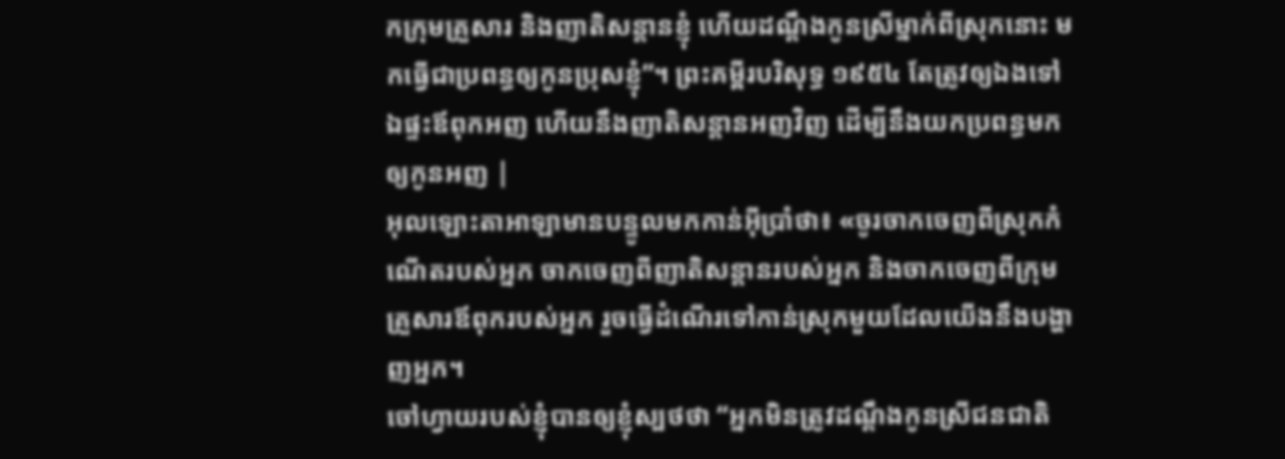កក្រុមគ្រួសារ និងញាតិសន្ដានខ្ញុំ ហើយដណ្ដឹងកូនស្រីម្នាក់ពីស្រុកនោះ មកធ្វើជាប្រពន្ធឲ្យកូនប្រុសខ្ញុំ”។ ព្រះគម្ពីរបរិសុទ្ធ ១៩៥៤ តែត្រូវឲ្យឯងទៅឯផ្ទះឪពុកអញ ហើយនឹងញាតិសន្តានអញវិញ ដើម្បីនឹងយកប្រពន្ធមកឲ្យកូនអញ |
អុលឡោះតាអាឡាមានបន្ទូលមកកាន់អ៊ីប្រាំថា៖ «ចូរចាកចេញពីស្រុកកំណើតរបស់អ្នក ចាកចេញពីញាតិសន្តានរបស់អ្នក និងចាកចេញពីក្រុមគ្រួសារឪពុករបស់អ្នក រួចធ្វើដំណើរទៅកាន់ស្រុកមួយដែលយើងនឹងបង្ហាញអ្នក។
ចៅហ្វាយរបស់ខ្ញុំបានឲ្យខ្ញុំស្បថថា “អ្នកមិនត្រូវដណ្តឹងកូនស្រីជនជាតិ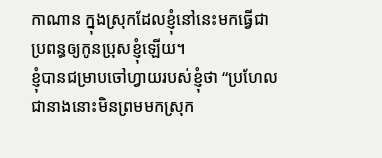កាណាន ក្នុងស្រុកដែលខ្ញុំនៅនេះមកធ្វើជាប្រពន្ធឲ្យកូនប្រុសខ្ញុំឡើយ។
ខ្ញុំបានជម្រាបចៅហ្វាយរបស់ខ្ញុំថា “ប្រហែលជានាងនោះមិនព្រមមកស្រុក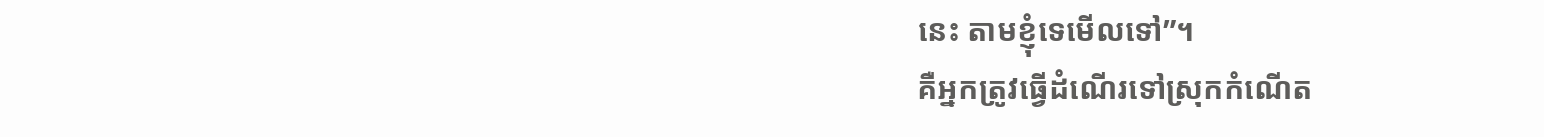នេះ តាមខ្ញុំទេមើលទៅ”។
គឺអ្នកត្រូវធ្វើដំណើរទៅស្រុកកំណើត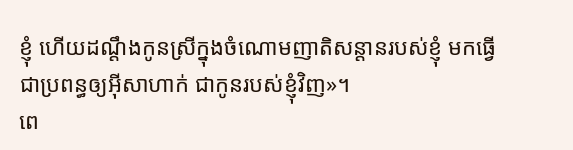ខ្ញុំ ហើយដណ្តឹងកូនស្រីក្នុងចំណោមញាតិសន្តានរបស់ខ្ញុំ មកធ្វើជាប្រពន្ធឲ្យអ៊ីសាហាក់ ជាកូនរបស់ខ្ញុំវិញ»។
ពេ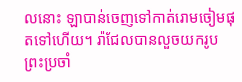លនោះ ឡាបាន់ចេញទៅកាត់រោមចៀមផុតទៅហើយ។ រ៉ាជែលបានលួចយករូបព្រះប្រចាំ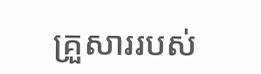គ្រួសាររបស់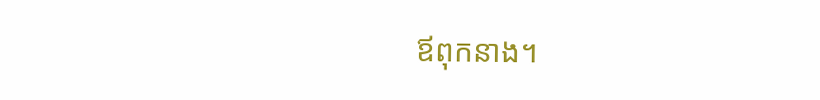ឪពុកនាង។